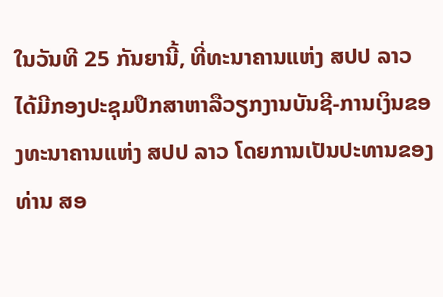ໃນວັນທີ 25 ກັນຍານີ້, ທີ່ທະນາຄານແຫ່ງ ສປປ ລາວ ໄດ້ມີກອງປະຊຸມປຶກສາຫາລືວຽກງານບັນຊີ-ການເງິນຂອງທະນາຄານແຫ່ງ ສປປ ລາວ ໂດຍການເປັນປະທານຂອງ ທ່ານ ສອ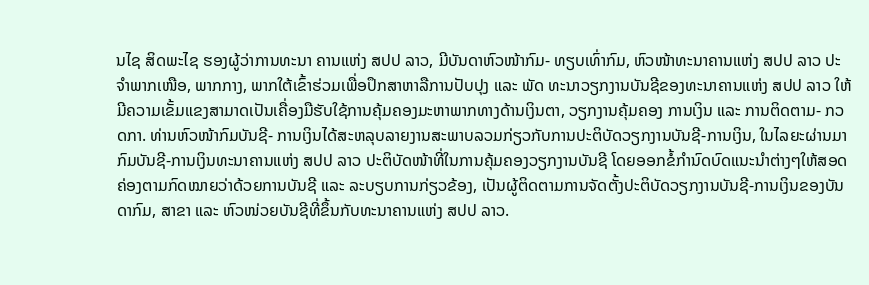ນໄຊ ສິດພະໄຊ ຮອງຜູ້ວ່າການທະນາ ຄານແຫ່ງ ສປປ ລາວ, ມີບັນດາຫົວໜ້າກົມ- ທຽບເທົ່າກົມ, ຫົວໜ້າທະນາຄານແຫ່ງ ສປປ ລາວ ປະຈຳພາກເໜືອ, ພາກກາງ, ພາກໃຕ້ເຂົ້າຮ່ວມເພື່ອປຶກສາຫາລືການປັບປຸງ ແລະ ພັດ ທະນາວຽກງານບັນຊີຂອງທະນາຄານແຫ່ງ ສປປ ລາວ ໃຫ້ມີຄວາມເຂັ້ມແຂງສາມາດເປັນເຄື່ອງມືຮັບໃຊ້ການຄຸ້ມຄອງມະຫາພາກທາງດ້ານເງິນຕາ, ວຽກງານຄຸ້ມຄອງ ການເງິນ ແລະ ການຕິດຕາມ- ກວດກາ. ທ່ານຫົວໜ້າກົມບັນຊີ- ການເງິນໄດ້ສະຫລຸບລາຍງານສະພາບລວມກ່ຽວກັບການປະຕິບັດວຽກງານບັນຊີ-ການເງິນ, ໃນໄລຍະຜ່ານມາກົມບັນຊີ-ການເງິນທະນາຄານແຫ່ງ ສປປ ລາວ ປະຕິບັດໜ້າທີ່ໃນການຄຸ້ມຄອງວຽກງານບັນຊີ ໂດຍອອກຂໍ້ກຳນົດບົດແນະນຳຕ່າງໆໃຫ້ສອດຄ່ອງຕາມກົດໝາຍວ່າດ້ວຍການບັນຊີ ແລະ ລະບຽບການກ່ຽວຂ້ອງ, ເປັນຜູ້ຕິດຕາມການຈັດຕັ້ງປະຕິບັດວຽກງານບັນຊີ-ການເງິນຂອງບັນດາກົມ, ສາຂາ ແລະ ຫົວໜ່ວຍບັນຊີທີ່ຂຶ້ນກັບທະນາຄານແຫ່ງ ສປປ ລາວ.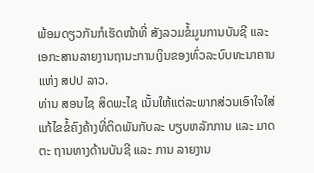ພ້ອມດຽວກັນກໍເຮັດໜ້າທີ່ ສັງລວມຂໍ້ມູນການບັນຊີ ແລະ ເອກະສານລາຍງານຖານະການເງິນຂອງທົ່ວລະບົບທະນາຄານແຫ່ງ ສປປ ລາວ.
ທ່ານ ສອນໄຊ ສິດພະໄຊ ເນັ້ນໃຫ້ແຕ່ລະພາກສ່ວນເອົາໃຈໃສ່ແກ້ໄຂຂໍ້ຄົງຄ້າງທີ່ຕິດພັນກັບລະ ບຽບຫລັກການ ແລະ ມາດຕະ ຖານທາງດ້ານບັນຊີ ແລະ ການ ລາຍງານ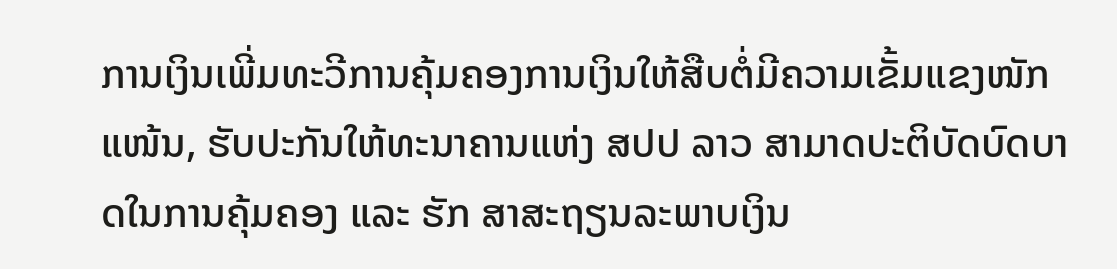ການເງິນເພີ່ມທະວີການຄຸ້ມຄອງການເງິນໃຫ້ສືບຕໍ່ມີຄວາມເຂັ້ມແຂງໜັກແໜ້ນ, ຮັບປະກັນໃຫ້ທະນາຄານແຫ່ງ ສປປ ລາວ ສາມາດປະຕິບັດບົດບາດໃນການຄຸ້ມຄອງ ແລະ ຮັກ ສາສະຖຽນລະພາບເງິນ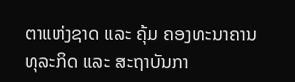ຕາແຫ່ງຊາດ ແລະ ຄຸ້ມ ຄອງທະນາຄານທຸລະກິດ ແລະ ສະຖາບັນກາ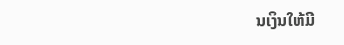ນເງິນໃຫ້ມີ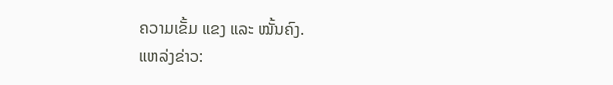ຄວາມເຂັ້ມ ແຂງ ແລະ ໝັ້ນຄົງ.
ແຫລ່ງຂ່າວ: